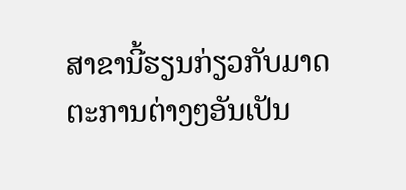ສາຂານີ້ຮຽນກ່ຽວກັບມາດຕະການຕ່າງໆອັນເປັນ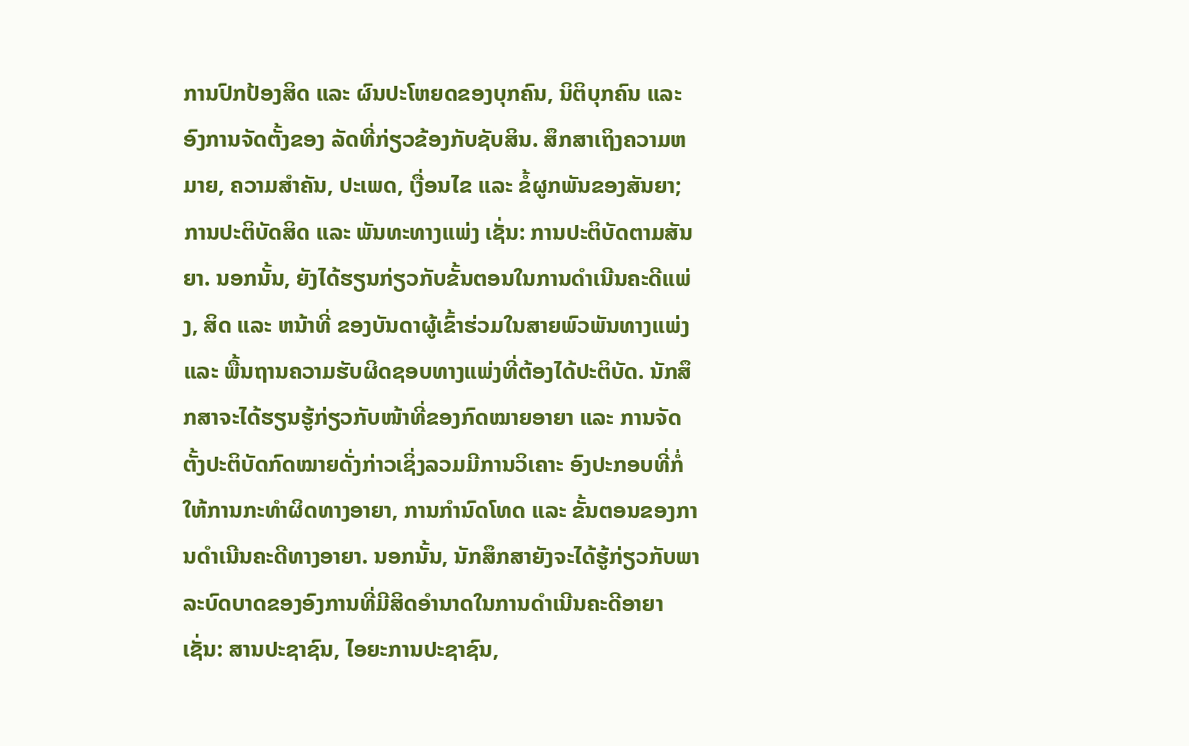ການປົກປ້ອງສິດ ແລະ ຜົນປະໂຫຍດຂອງບຸກຄົນ, ນິຕິບຸກຄົນ ແລະ ອົງການຈັດຕັ້ງຂອງ ລັດທີ່ກ່ຽວຂ້ອງກັບຊັບສິນ. ສຶກສາເຖິງຄວາມຫມາຍ, ຄວາມສໍາຄັນ, ປະເພດ, ເງື່ອນໄຂ ແລະ ຂໍ້ຜູກພັນຂອງສັນຍາ; ການປະຕິບັດສິດ ແລະ ພັນທະທາງແພ່ງ ເຊັ່ນ: ການປະຕິບັດຕາມສັນຍາ. ນອກນັ້ນ, ຍັງໄດ້ຮຽນກ່ຽວກັບຂັ້ນຕອນໃນການດໍາເນີນຄະດີແພ່ງ, ສິດ ແລະ ຫນ້າທີ່ ຂອງບັນດາຜູ້ເຂົ້າຮ່ວມໃນສາຍພົວພັນທາງແພ່ງ ແລະ ພື້ນຖານຄວາມຮັບຜິດຊອບທາງແພ່ງທີ່ຕ້ອງໄດ້ປະຕິບັດ. ນັກສຶກສາຈະໄດ້ຮຽນຮູ້ກ່ຽວກັບໜ້າທີ່ຂອງກົດໝາຍອາຍາ ແລະ ການຈັດຕັ້ງປະຕິບັດກົດໝາຍດັ່ງກ່າວເຊິ່ງລວມມີການວິເຄາະ ອົງປະກອບທີ່ກໍ່ໃຫ້ການກະທໍາຜິດທາງອາຍາ, ການກໍານົດໂທດ ແລະ ຂັ້ນຕອນຂອງການດໍາເນີນຄະດີທາງອາຍາ. ນອກນັ້ນ, ນັກສຶກສາຍັງຈະໄດ້ຮູ້ກ່ຽວກັບພາລະບົດບາດຂອງອົງການທີ່ມີສິດອໍານາດໃນການດຳເນີນຄະດີອາຍາເຊັ່ນ: ສານປະຊາຊົນ, ໄອຍະການປະຊາຊົນ,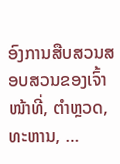ອົງການສືບສວນສອບສວນຂອງເຈົ້າໜ້າທີ່, ຕໍາຫຼວດ, ທະຫານ, …